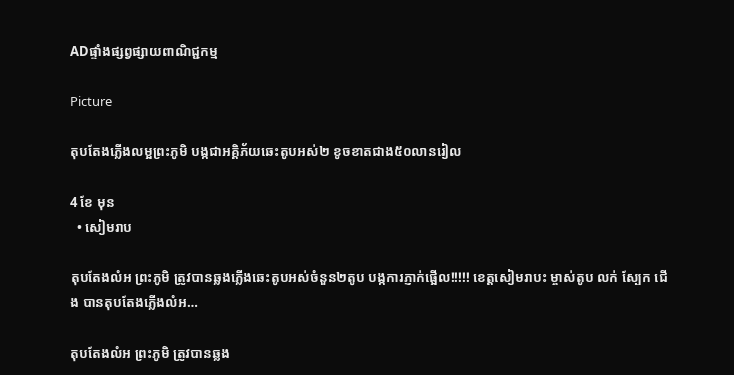ADផ្ទាំងផ្សព្វផ្សាយពាណិជ្ជកម្ម

Picture

តុបតែងភ្លើងលម្អព្រះភូមិ បង្កជាអគ្គិភ័យឆេះតូបអស់២ ខូចខាតជាង៥០លានរៀល

4 ខែ មុន
  • សៀមរាប

តុបតែងលំអ ព្រះភូមិ ត្រូវបានឆ្លងភ្លើងឆេះតូបអស់ចំនួន២តូប បង្កការភ្ញាក់ផ្អើល!!!!! ខេត្តសៀមរាបះ ម្ចាស់តូប លក់ ស្បែក ជើង បានតុបតែងភ្លើងលំអ…

តុបតែងលំអ ព្រះភូមិ ត្រូវបានឆ្លង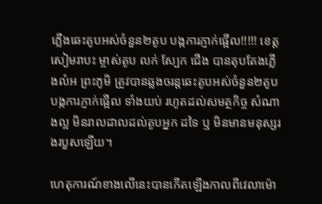ភ្លើងឆេះតូបអស់ចំនួន២តូប បង្កការភ្ញាក់ផ្អើល!!!!! ខេត្តសៀមរាបះ ម្ចាស់តូប លក់ ស្បែក ជើង បានតុបតែងភ្លើងលំអ ព្រះភូមិ ត្រូវបានឆ្លងចរន្តឆេះតូបអស់ចំនួន២តូប បង្កការភ្ញាក់ផ្អើល ទាំងយប់ រហូតដល់សមត្ថកិច្ច សំណាងល្អ មិនរាលដាលដល់តូបអ្នក ដទៃ ឬ មិនមានមនុស្សរងរបួសឡើយ។

ហេតុការណ៍ខាងលើនេះបានកើតឡើងកាលពីវេលាម៉ោ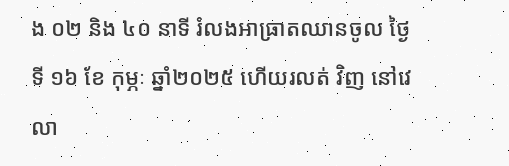ង ០២ និង ៤០ នាទី រំលងអាធ្រាតឈានចូល ថ្ងៃទី ១៦ ខែ កុម្ភៈ ឆ្នាំ២០២៥ ហើយរលត់ វិញ នៅវេលា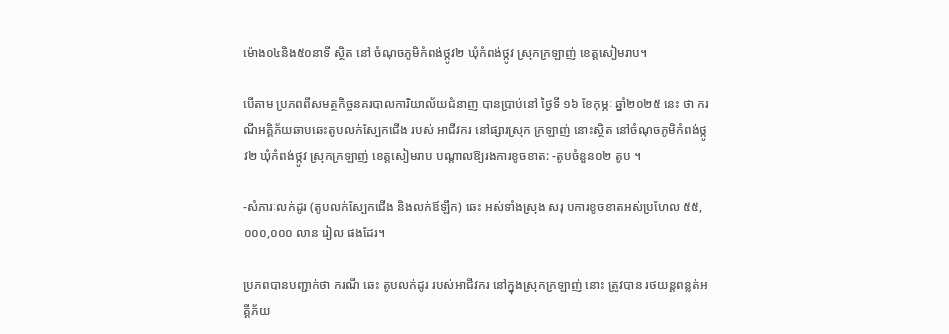ម៉ោង០៤និង៥០នាទី ស្ថិត នៅ ចំណុចភូមិកំពង់ថ្កូវ២ ឃុំកំពង់ថ្កូវ ស្រុកក្រឡាញ់ ខេត្តសៀមរាប។

បើតាម ប្រភពពីសមត្ថកិច្ចនគរបាលការិយាល័យជំនាញ បានប្រាប់នៅ ថ្ងៃទី ១៦ ខែកុម្ភៈ ឆ្នាំ២០២៥ នេះ ថា ករណីអគ្គិភ័យឆាបឆេះតូបលក់ស្បែកជើង របស់ អាជីវករ នៅផ្សារស្រុក ក្រឡាញ់ នោះស្ថិត នៅចំណុចភូមិកំពង់ថ្កូវ២ ឃុំកំពង់ថ្កូវ ស្រុកក្រឡាញ់ ខេត្តសៀមរាប បណ្តាលឱ្យរងការខូចខាត: -តូបចំនួន០២ តូប ។

-សំភារៈលក់ដូរ (តូបលក់ស្បែកជើង និងលក់ឪឡឹក) ឆេះ អស់ទាំងស្រុង សរុ បការខូចខាតអស់ប្រហែល ៥៥, ០០០,០០០ លាន រៀល ផងដែរ។

ប្រភពបានបញ្ជាក់ថា ករណី ឆេះ តូបលក់ដូរ របស់អាជីវករ នៅក្នុងស្រុកក្រឡាញ់ នោះ ត្រូវបាន រថយន្តពន្លត់អគ្គីភ័យ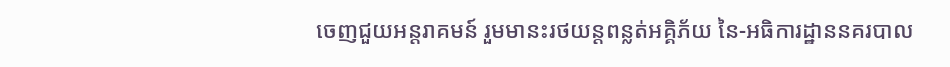ចេញជួយអន្តរាគមន៍ រួមមានះរថយន្តពន្លត់អគ្គិភ័យ នៃ-អធិការដ្ឋាននគរបាល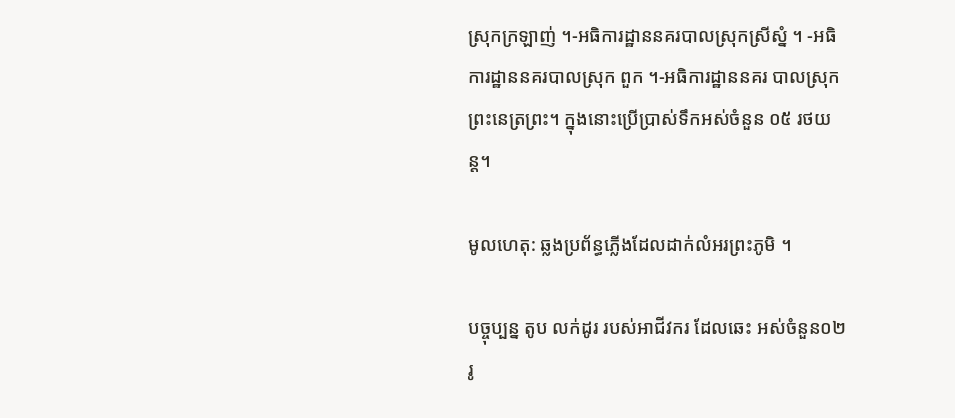ស្រុកក្រឡាញ់ ។-អធិការដ្ឋាននគរបាលស្រុកស្រីស្នំ ។ -អធិការដ្ឋាននគរបាលស្រុក ពួក ។-អធិការដ្ឋាននគរ បាលស្រុក ព្រះនេត្រព្រះ។ ក្នុងនោះប្រេីប្រាស់ទឹកអស់ចំនួន ០៥ រថយន្ត។

មូលហេតុ: ឆ្លងប្រព័ន្ធភ្លើងដែលដាក់លំអរព្រះភូមិ ។

បច្ចុប្បន្ន តូប លក់ដូរ របស់អាជីវករ ដែលឆេះ អស់ចំនួន០២ រូ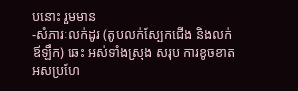បនោះ រួមមាន
-សំភារៈលក់ដូរ (តូបលក់ស្បែកជើង និងលក់ឪឡឹក) ឆេះ អស់ទាំងស្រុង សរុប ការខូចខាតអសប្រហែ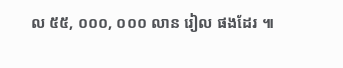ល ៥៥, ០០០, ០០០ លាន រៀល ផងដែរ ៕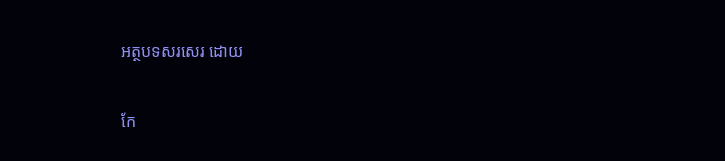អត្ថបទសរសេរ ដោយ

កែ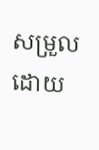សម្រួលដោយ